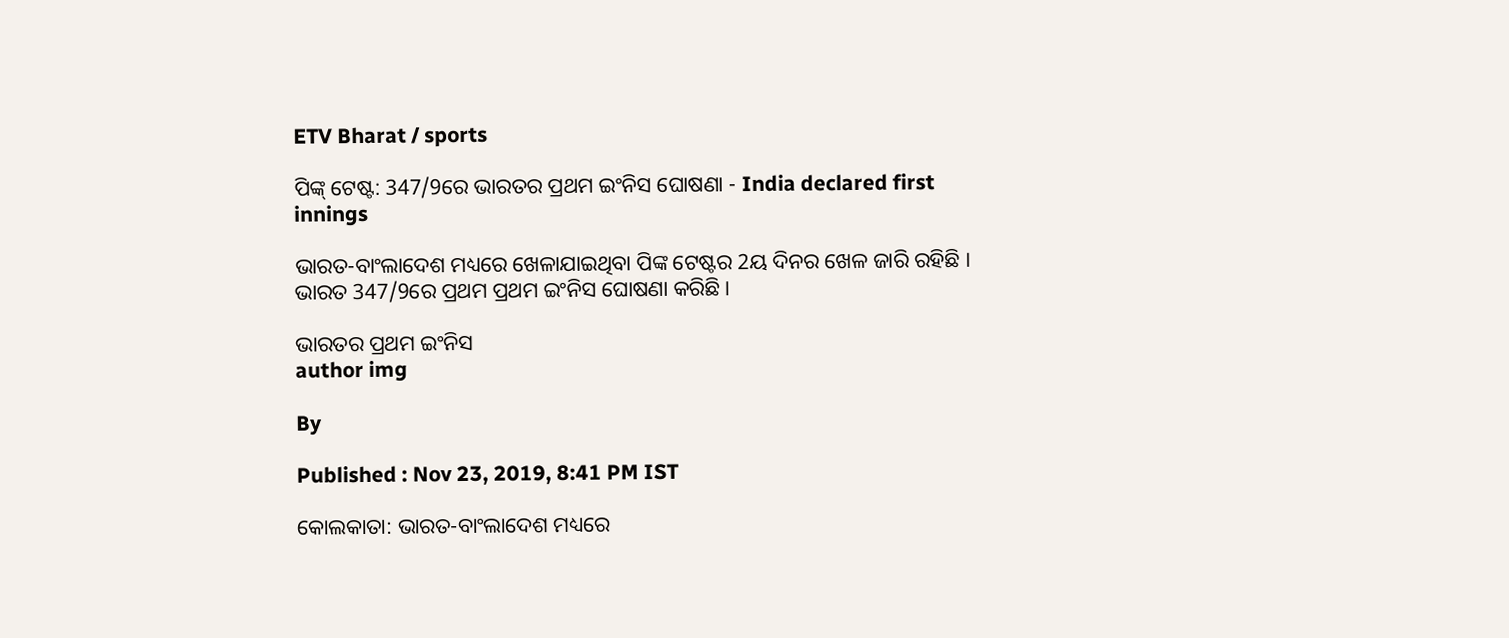ETV Bharat / sports

ପିଙ୍କ୍ ଟେଷ୍ଟ: 347/9ରେ ଭାରତର ପ୍ରଥମ ଇଂନିସ ଘୋଷଣା - India declared first innings

ଭାରତ-ବାଂଲାଦେଶ ମଧ୍ୟରେ ଖେଳାଯାଇଥିବା ପିଙ୍କ ଟେଷ୍ଟର 2ୟ ଦିନର ଖେଳ ଜାରି ରହିଛି । ଭାରତ 347/9ରେ ପ୍ରଥମ ପ୍ରଥମ ଇଂନିସ ଘୋଷଣା କରିଛି ।

ଭାରତର ପ୍ରଥମ ଇଂନିସ
author img

By

Published : Nov 23, 2019, 8:41 PM IST

କୋଲକାତା: ଭାରତ-ବାଂଲାଦେଶ ମଧ୍ୟରେ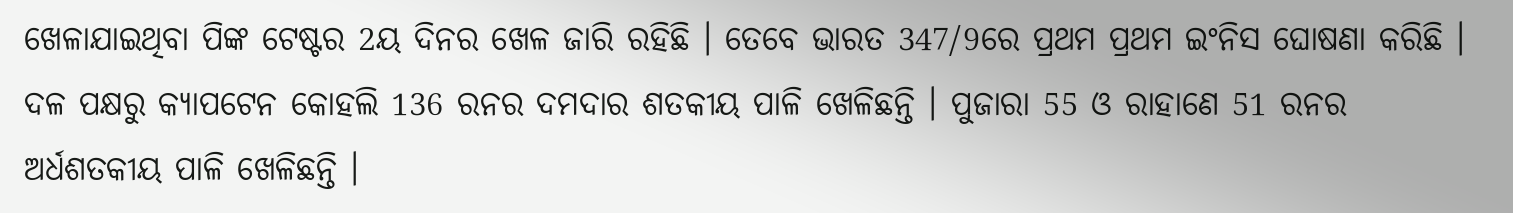ଖେଳାଯାଇଥିବା ପିଙ୍କ ଟେଷ୍ଟର 2ୟ ଦିନର ଖେଳ ଜାରି ରହିଛି । ତେବେ ଭାରତ 347/9ରେ ପ୍ରଥମ ପ୍ରଥମ ଇଂନିସ ଘୋଷଣା କରିଛି । ଦଳ ପକ୍ଷରୁ କ୍ୟାପଟେନ କୋହଲି 136 ରନର ଦମଦାର ଶତକୀୟ ପାଳି ଖେଳିଛନ୍ତି । ପୁଜାରା 55 ଓ ରାହାଣେ 51 ରନର ଅର୍ଧଶତକୀୟ ପାଳି ଖେଳିଛନ୍ତି ।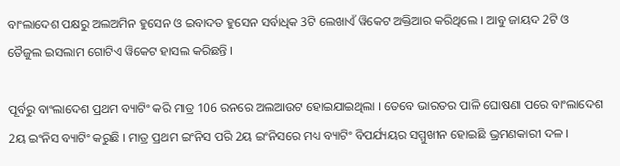ବାଂଲାଦେଶ ପକ୍ଷରୁ ଅଲଅମିନ ହୁସେନ ଓ ଇବାଦତ ହୁସେନ ସର୍ବାଧିକ 3ଟି ଲେଖାଏଁ ୱିକେଟ ଅକ୍ତିଆର କରିଥିଲେ । ଆବୁ ଜାୟଦ 2ଟି ଓ ତୈଜୁଲ ଇସଲାମ ଗୋଟିଏ ୱିକେଟ ହାସଲ କରିଛନ୍ତି ।

ପୂର୍ବରୁ ବାଂଲାଦେଶ ପ୍ରଥମ ବ୍ୟାଟିଂ କରି ମାତ୍ର 106 ରନରେ ଅଲଆଉଟ ହୋଇଯାଇଥିଲା । ତେବେ ଭାରତର ପାଳି ଘୋଷଣା ପରେ ବାଂଲାଦେଶ 2ୟ ଇଂନିସ ବ୍ୟାଟିଂ କରୁଛି । ମାତ୍ର ପ୍ରଥମ ଇଂନିସ ପରି 2ୟ ଇଂନିସରେ ମଧ୍ୟ ବ୍ୟାଟିଂ ବିପର୍ଯ୍ୟୟର ସମ୍ମୁଖୀନ ହୋଇଛି ଭ୍ରମଣକାରୀ ଦଳ ।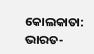କୋଲକାତା: ଭାରତ-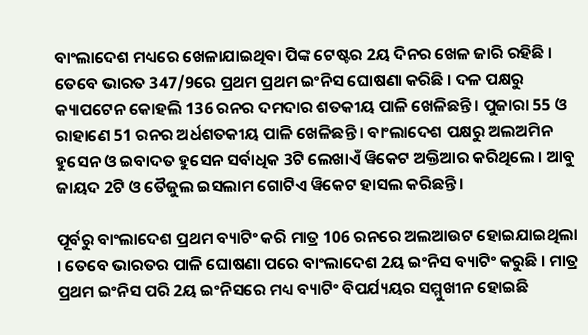ବାଂଲାଦେଶ ମଧ୍ୟରେ ଖେଳାଯାଇଥିବା ପିଙ୍କ ଟେଷ୍ଟର 2ୟ ଦିନର ଖେଳ ଜାରି ରହିଛି । ତେବେ ଭାରତ 347/9ରେ ପ୍ରଥମ ପ୍ରଥମ ଇଂନିସ ଘୋଷଣା କରିଛି । ଦଳ ପକ୍ଷରୁ କ୍ୟାପଟେନ କୋହଲି 136 ରନର ଦମଦାର ଶତକୀୟ ପାଳି ଖେଳିଛନ୍ତି । ପୁଜାରା 55 ଓ ରାହାଣେ 51 ରନର ଅର୍ଧଶତକୀୟ ପାଳି ଖେଳିଛନ୍ତି । ବାଂଲାଦେଶ ପକ୍ଷରୁ ଅଲଅମିନ ହୁସେନ ଓ ଇବାଦତ ହୁସେନ ସର୍ବାଧିକ 3ଟି ଲେଖାଏଁ ୱିକେଟ ଅକ୍ତିଆର କରିଥିଲେ । ଆବୁ ଜାୟଦ 2ଟି ଓ ତୈଜୁଲ ଇସଲାମ ଗୋଟିଏ ୱିକେଟ ହାସଲ କରିଛନ୍ତି ।

ପୂର୍ବରୁ ବାଂଲାଦେଶ ପ୍ରଥମ ବ୍ୟାଟିଂ କରି ମାତ୍ର 106 ରନରେ ଅଲଆଉଟ ହୋଇଯାଇଥିଲା । ତେବେ ଭାରତର ପାଳି ଘୋଷଣା ପରେ ବାଂଲାଦେଶ 2ୟ ଇଂନିସ ବ୍ୟାଟିଂ କରୁଛି । ମାତ୍ର ପ୍ରଥମ ଇଂନିସ ପରି 2ୟ ଇଂନିସରେ ମଧ୍ୟ ବ୍ୟାଟିଂ ବିପର୍ଯ୍ୟୟର ସମ୍ମୁଖୀନ ହୋଇଛି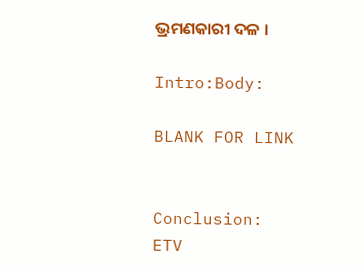ଭ୍ରମଣକାରୀ ଦଳ ।

Intro:Body:

BLANK FOR LINK


Conclusion:
ETV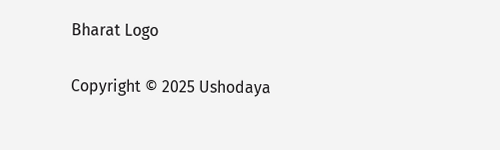Bharat Logo

Copyright © 2025 Ushodaya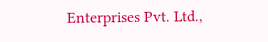Enterprises Pvt. Ltd.,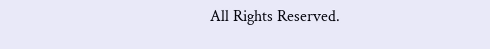All Rights Reserved.